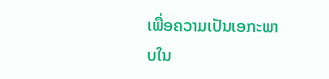ເພື່ອຄວາມເປັນເອກະພາບໃນ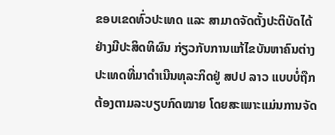ຂອບເຂດທົ່ວປະເທດ ແລະ ສາມາດຈັດຕັ້ງປະຕິບັດໄດ້ຢ່າງມີປະສິດທິຜົນ ກ່ຽວກັບການແກ້ໄຂບັນຫາຄົນຕ່າງປະເທດທີ່ມາດຳເນີນທຸລະກິດຢູ່ ສປປ ລາວ ແບບບໍ່ຖືກຕ້ອງຕາມລະບຽບກົດໝາຍ ໂດຍສະເພາະແມ່ນການຈັດ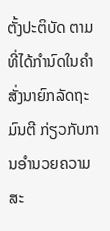ຕັ້ງປະຕິບັດ ຕາມທີ່ໄດ້ກຳນົດໃນຄຳສັ່ງນາຍົກລັດຖະມົນຕີ ກ່ຽວກັບການອຳນວຍຄວາມສະ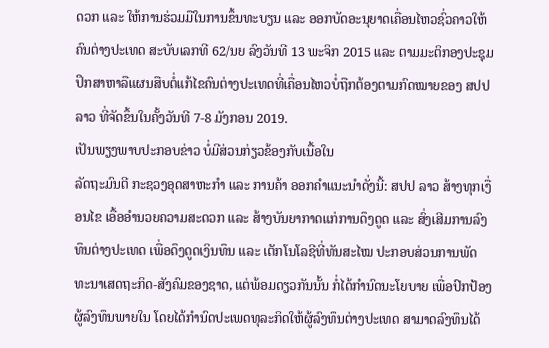ດວກ ແລະ ໃຫ້ການຮ່ວມມືໃນການຂຶ້ນທະບຽນ ແລະ ອອກບັດອະນຸຍາດເຄື່ອນໄຫວຊົ່ວຄາວໃຫ້ຄົນຕ່າງປະເທດ ສະບັບເລກທີ 62/ນຍ ລົງວັນທີ 13 ພະຈິກ 2015 ແລະ ຕາມມະຕິກອງປະຊຸມ ປຶກສາຫາລືແຜນສືບຕໍ່ແກ້ໄຂຄົນຕ່າງປະເທດທີ່ເຄື່ອນໄຫວບໍ່ຖືກຕ້ອງຕາມກົດໝາຍຂອງ ສປປ ລາວ ທີ່ຈັດຂຶ້ນໃນຄັ້ງວັນທີ 7-8 ມັງກອນ 2019.
ເປັນພຽງພາບປະກອບຂ່າວ ບໍ່ມີສ່ວນກ່ຽວຂ້ອງກັບເນື້ອໃນ
ລັດຖະມົນຕີ ກະຊວງອຸດສາຫະກຳ ແລະ ການຄ້າ ອອກຄຳແນະນຳດັ່ງນີ້: ສປປ ລາວ ສ້າງທຸກເງື່ອນໄຂ ເອື້ອອຳນວຍຄວາມສະດວກ ແລະ ສ້າງບັນຍາກາດແກ່ການດຶງດູດ ແລະ ສົ່ງເສີມການລົງທຶນຕ່າງປະເທດ ເພື່ອດຶງດູດເງິນທຶນ ແລະ ເຕັກໂນໂລຊີທີ່ທັນສະໄໝ ປະກອບສ່ວນການພັດທະນາເສດຖະກິດ-ສັງຄົມຂອງຊາດ, ແຕ່ພ້ອມດຽວກັນນັ້ນ ກໍ່ໄດ້ກຳນົດນະໂຍບາຍ ເພື່ອປົກປ້ອງຜູ້ລົງທຶນພາຍໃນ ໂດຍໄດ້ກຳນົດປະເພດທຸລະກິດໃຫ້ຜູ້ລົງທຶນຕ່າງປະເທດ ສາມາດລົງທຶນໄດ້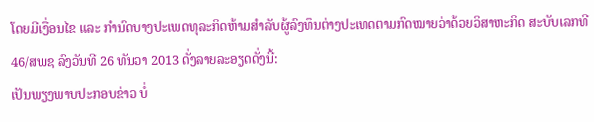ໂດຍມີເງື່ອນໄຂ ແລະ ກຳນົດບາງປະເພດທຸລະກິດຫ້າມສຳລັບຜູ້ລົງທຶນຕ່າງປະເທດຕາມກົດໝາຍວ່າດ້ວຍວິສາຫະກິດ ສະບັບເລກທີ 46/ສພຊ ລົງວັນທີ 26 ທັນວາ 2013 ດັ່ງລາຍລະອຽດດັ່ງນີ້:
ເປັນພຽງພາບປະກອບຂ່າວ ບໍ່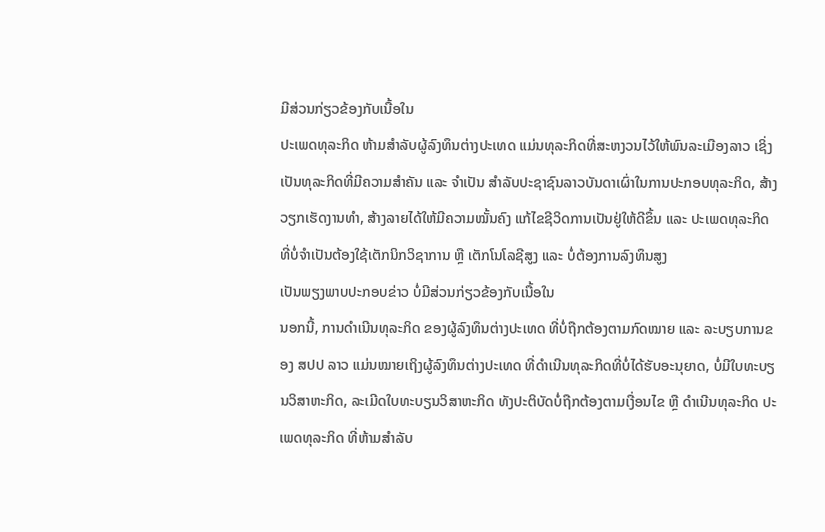ມີສ່ວນກ່ຽວຂ້ອງກັບເນື້ອໃນ
ປະເພດທຸລະກິດ ຫ້າມສຳລັບຜູ້ລົງທຶນຕ່າງປະເທດ ແມ່ນທຸລະກິດທີ່ສະຫງວນໄວ້ໃຫ້ພົນລະເມືອງລາວ ເຊິ່ງເປັນທຸລະກິດທີ່ມີຄວາມສຳຄັນ ແລະ ຈຳເປັນ ສຳລັບປະຊາຊົນລາວບັນດາເຜົ່າໃນການປະກອບທຸລະກິດ, ສ້າງວຽກເຮັດງານທຳ, ສ້າງລາຍໄດ້ໃຫ້ມີຄວາມໝັ້ນຄົງ ແກ້ໄຂຊີວິດການເປັນຢູ່ໃຫ້ດີຂຶ້ນ ແລະ ປະເພດທຸລະກິດທີ່ບໍ່ຈຳເປັນຕ້ອງໃຊ້ເຕັກນິກວິຊາການ ຫຼື ເຕັກໂນໂລຊີສູງ ແລະ ບໍ່ຕ້ອງການລົງທຶນສູງ
ເປັນພຽງພາບປະກອບຂ່າວ ບໍ່ມີສ່ວນກ່ຽວຂ້ອງກັບເນື້ອໃນ
ນອກນີ້, ການດຳເນີນທຸລະກິດ ຂອງຜູ້ລົງທຶນຕ່າງປະເທດ ທີ່ບໍ່ຖືກຕ້ອງຕາມກົດໝາຍ ແລະ ລະບຽບການຂອງ ສປປ ລາວ ແມ່ນໝາຍເຖິງຜູ້ລົງທຶນຕ່າງປະເທດ ທີ່ດຳເນີນທຸລະກິດທີ່ບໍ່ໄດ້ຮັບອະນຸຍາດ, ບໍ່ມີໃບທະບຽນວິສາຫະກິດ, ລະເມີດໃບທະບຽນວິສາຫະກິດ ທັງປະຕິບັດບໍ່ຖືກຕ້ອງຕາມເງື່ອນໄຂ ຫຼື ດຳເນີນທຸລະກິດ ປະເພດທຸລະກິດ ທີ່ຫ້າມສຳລັບ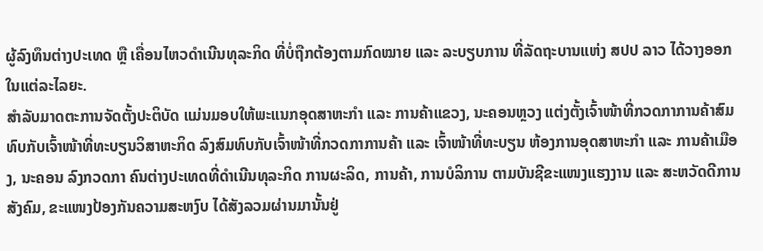ຜູ້ລົງທຶນຕ່າງປະເທດ ຫຼື ເຄື່ອນໄຫວດຳເນີນທຸລະກິດ ທີ່ບໍ່ຖືກຕ້ອງຕາມກົດໝາຍ ແລະ ລະບຽບການ ທີ່ລັດຖະບານແຫ່ງ ສປປ ລາວ ໄດ້ວາງອອກໃນແຕ່ລະໄລຍະ.
ສຳລັບມາດຕະການຈັດຕັ້ງປະຕິບັດ ແມ່ນມອບໃຫ້ພະແນກອຸດສາຫະກຳ ແລະ ການຄ້າແຂວງ, ນະຄອນຫຼວງ ແຕ່ງຕັ້ງເຈົ້າໜ້າທີ່ກວດກາການຄ້າສົມທົບກັບເຈົ້າໜ້າທີ່ທະບຽນວິສາຫະກິດ ລົງສົມທົບກັບເຈົ້າໜ້າທີ່ກວດກາການຄ້າ ແລະ ເຈົ້າໜ້າທີ່ທະບຽນ ຫ້ອງການອຸດສາຫະກຳ ແລະ ການຄ້າເມືອງ, ນະຄອນ ລົງກວດກາ ຄົນຕ່າງປະເທດທີ່ດຳເນີນທຸລະກິດ ການຜະລິດ, ການຄ້າ, ການບໍລິການ ຕາມບັນຊີຂະແໜງແຮງງານ ແລະ ສະຫວັດດີການສັງຄົມ, ຂະແໜງປ້ອງກັນຄວາມສະຫງົບ ໄດ້ສັງລວມຜ່ານມານັ້ນຢູ່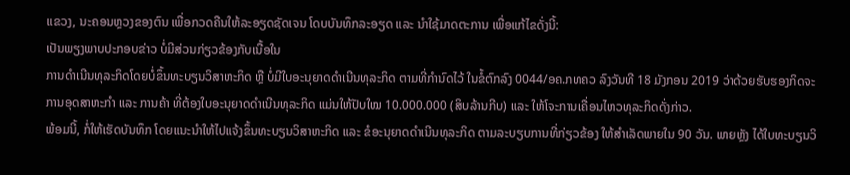ແຂວງ, ນະຄອນຫຼວງຂອງຕົນ ເພື່ອກວດຄືນໃຫ້ລະອຽດຊັດເຈນ ໂດບບັນທຶກລະອຽດ ແລະ ນຳໃຊ້ມາດຕະການ ເພື່ອແກ້ໄຂດັ່ງນີ້:
ເປັນພຽງພາບປະກອບຂ່າວ ບໍ່ມີສ່ວນກ່ຽວຂ້ອງກັບເນື້ອໃນ
ການດຳເນີນທຸລະກິດໂດຍບໍ່ຂຶ້ນທະບຽນວິສາຫະກິດ ຫຼື ບໍ່ມີໃບອະນຸຍາດດຳເນີນທຸລະກິດ ຕາມທີ່ກຳນົດໄວ້ ໃນຂໍ້ຕົກລົງ 0044/ອຄ.ກທຄວ ລົງວັນທີ 18 ມັງກອນ 2019 ວ່າດ້ວຍຮັບຮອງກິດຈະການອຸດສາຫະກຳ ແລະ ການຄ້າ ທີ່ຕ້ອງໃບອະນຸຍາດດຳເນີນທຸລະກິດ ແມ່ນໃຫ້ປັບໃໝ 10.000.000 (ສິບລ້ານກີບ) ແລະ ໃຫ້ໂຈະການເຄື່ອນໄຫວທຸລະກິດດັ່ງກ່າວ.
ພ້ອມນີ້, ກໍ່ໃຫ້ເຮັດບັນທຶກ ໂດຍແນະນຳໃຫ້ໄປແຈ້ງຂຶ້ນທະບຽນວິສາຫະກິດ ແລະ ຂໍອະນຸຍາດດຳເນີນທຸລະກິດ ຕາມລະບຽບການທີ່ກ່ຽວຂ້ອງ ໃຫ້ສຳເລັດພາຍໃນ 90 ວັນ. ພາຍຫຼັງ ໄດ້ໃບທະບຽນວິ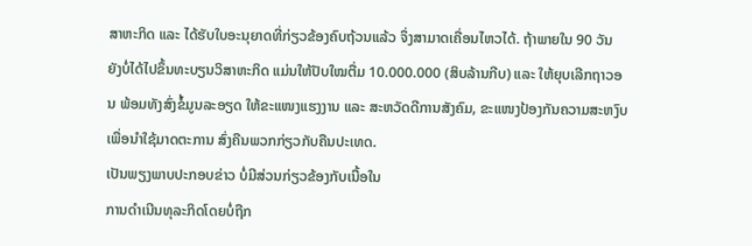ສາຫະກິດ ແລະ ໄດ້ຮັບໃບອະນຸຍາດທີ່ກ່ຽວຂ້ອງຄົບຖ້ວນແລ້ວ ຈຶ່ງສາມາດເຄື່ອນໄຫວໄດ້. ຖ້າພາຍໃນ 90 ວັນ ຍັງບໍ່ໄດ້ໄປຂຶ້ນທະບຽນວິສາຫະກິດ ແມ່ນໃຫ້ປັບໃໝຕື່ມ 10.000.000 (ສິບລ້ານກີບ) ແລະ ໃຫ້ຍຸບເລີກຖາວອນ ພ້ອມທັງສົ່ງຂໍ້ມູນລະອຽດ ໃຫ້ຂະແໜງແຮງງານ ແລະ ສະຫວັດດີການສັງຄົມ, ຂະແໜງປ້ອງກັນຄວາມສະຫງົບ ເພື່ອນຳໃຊ້ມາດຕະການ ສົ່ງຄືນພວກກ່ຽວກັບຄືນປະເທດ.
ເປັນພຽງພາບປະກອບຂ່າວ ບໍ່ມີສ່ວນກ່ຽວຂ້ອງກັບເນື້ອໃນ
ການດຳເນີນທຸລະກິດໂດຍບໍ່ຖືກ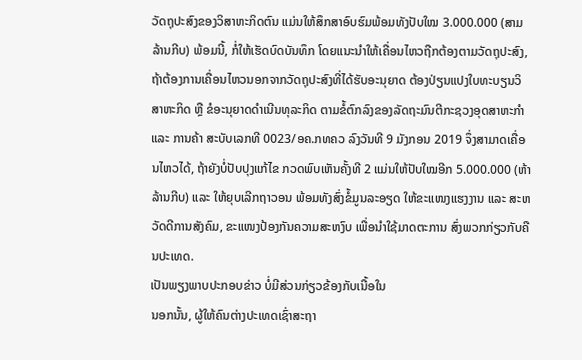ວັດຖຸປະສົງຂອງວິສາຫະກິດຕົນ ແມ່ນໃຫ້ສຶກສາອົບຮົມພ້ອມທັງປັບໃໝ 3.000.000 (ສາມລ້ານກີບ) ພ້ອມນີ້, ກໍ່ໃຫ້ເຮັດບົດບັນທຶກ ໂດຍແນະນຳໃຫ້ເຄື່ອນໄຫວຖືກຕ້ອງຕາມວັດຖຸປະສົງ, ຖ້າຕ້ອງການເຄື່ອນໄຫວນອກຈາກວັດຖຸປະສົງທີ່ໄດ້ຮັບອະນຸຍາດ ຕ້ອງປ່ຽນແປງໃບທະບຽນວິສາຫະກິດ ຫຼື ຂໍອະນຸຍາດດຳເນີນທຸລະກິດ ຕາມຂໍ້ຕົກລົງຂອງລັດຖະມົນຕີກະຊວງອຸດສາຫະກຳ ແລະ ການຄ້າ ສະບັບເລກທີ 0023/ອຄ.ກທຄວ ລົງວັນທີ 9 ມັງກອນ 2019 ຈຶ່ງສາມາດເຄື່ອນໄຫວໄດ້, ຖ້າຍັງບໍ່ປັບປຸງແກ້ໄຂ ກວດພົບເຫັນຄັ້ງທີ 2 ແມ່ນໃຫ້ປັບໃໝອີກ 5.000.000 (ຫ້າລ້ານກີບ) ແລະ ໃຫ້ຍຸບເລີກຖາວອນ ພ້ອມທັງສົ່ງຂໍ້ມູນລະອຽດ ໃຫ້ຂະແໜງແຮງງານ ແລະ ສະຫວັດດີການສັງຄົມ, ຂະແໜງປ້ອງກັນຄວາມສະຫງົບ ເພື່ອນຳໃຊ້ມາດຕະການ ສົ່ງພວກກ່ຽວກັບຄືນປະເທດ.
ເປັນພຽງພາບປະກອບຂ່າວ ບໍ່ມີສ່ວນກ່ຽວຂ້ອງກັບເນື້ອໃນ
ນອກນັ້ນ, ຜູ້ໃຫ້ຄົນຕ່າງປະເທດເຊົ່າສະຖາ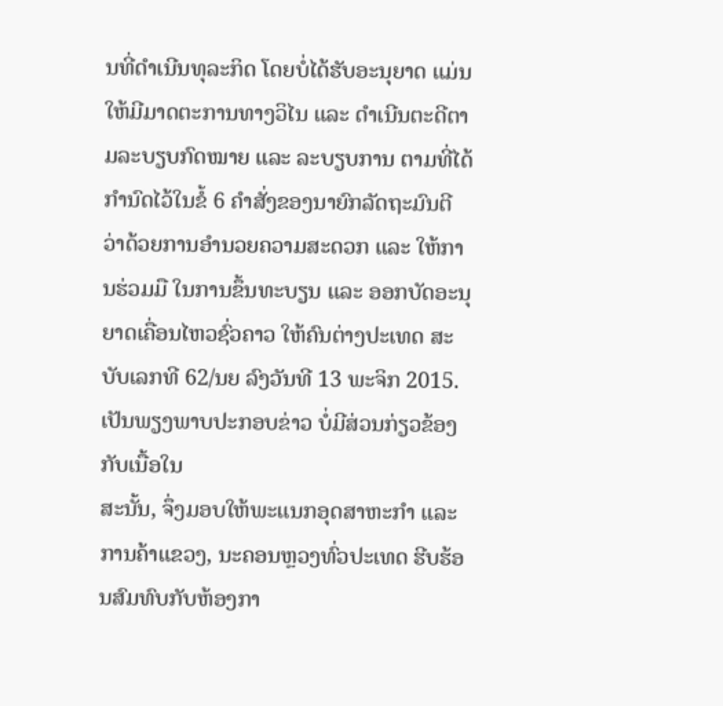ນທີ່ດຳເນີນທຸລະກິດ ໂດຍບໍ່ໄດ້ຮັບອະນຸຍາດ ແມ່ນໃຫ້ມີມາດຕະການທາງວິໄນ ແລະ ດຳເນີນຕະດີຕາມລະບຽບກົດໝາຍ ແລະ ລະບຽບການ ຕາມທີ່ໄດ້ກຳນົດໄວ້ໃນຂໍ້ 6 ຄຳສັ່ງຂອງນາຍົກລັດຖະມົນຕີ ວ່າດ້ວຍການອຳນວຍຄວາມສະດວກ ແລະ ໃຫ້ການຮ່ວມມື ໃນການຂຶ້ນທະບຽນ ແລະ ອອກບັດອະນຸຍາດເຄື່ອນໄຫວຊົ່ວຄາວ ໃຫ້ຄົນຕ່າງປະເທດ ສະບັບເລກທີ 62/ນຍ ລົງວັນທີ 13 ພະຈິກ 2015.
ເປັນພຽງພາບປະກອບຂ່າວ ບໍ່ມີສ່ວນກ່ຽວຂ້ອງກັບເນື້ອໃນ
ສະນັ້ນ, ຈຶ່ງມອບໃຫ້ພະແນກອຸດສາຫະກຳ ແລະ ການຄ້າແຂວງ, ນະຄອນຫຼວງທົ່ວປະເທດ ຮີບຮ້ອນສົມທົບກັບຫ້ອງກາ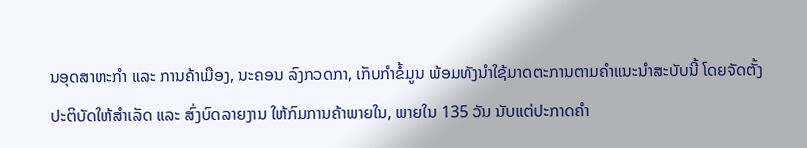ນອຸດສາຫະກຳ ແລະ ການຄ້າເມືອງ, ນະຄອນ ລົງກວດກາ, ເກັບກຳຂໍ້ມູນ ພ້ອມທັງນຳໃຊ້ມາດຕະການຕາມຄຳແນະນຳສະບັບນີ້ ໂດຍຈັດຕັ້ງປະຕິບັດໃຫ້ສຳເລັດ ແລະ ສົ່ງບົດລາຍງານ ໃຫ້ກົມການຄ້າພາຍໃນ, ພາຍໃນ 135 ວັນ ນັບແຕ່ປະກາດຄຳ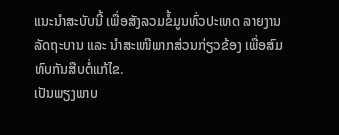ແນະນຳສະບັບນີ້ ເພື່ອສັງລວມຂໍ້ມູນທົ່ວປະເທດ ລາຍງານລັດຖະບານ ແລະ ນຳສະເໜີພາກສ່ວນກ່ຽວຂ້ອງ ເພື່ອສົມທົບກັນສືບຕໍ່ແກ້ໄຂ.
ເປັນພຽງພາບ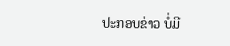ປະກອບຂ່າວ ບໍ່ມີ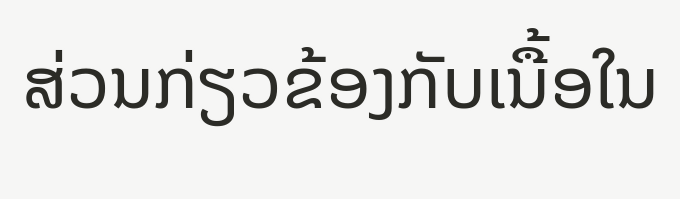ສ່ວນກ່ຽວຂ້ອງກັບເນື້ອໃນ